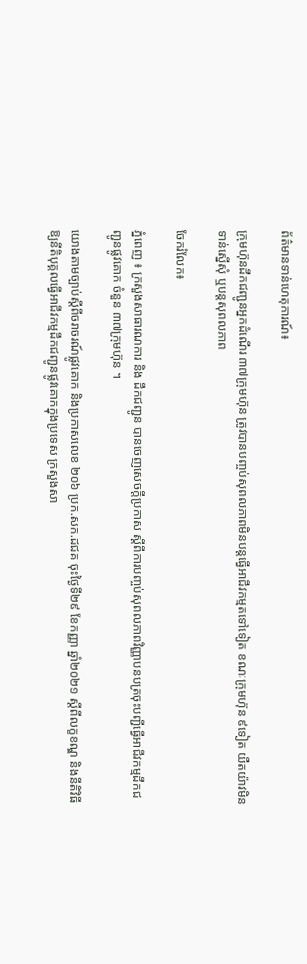ព័ត៌មានទាន់ហេតុការណ៍៖

ក្រុមហ៊ុនដឹកជញ្ជូនអ្នកដំណើរ ៣៧ក្រុមហ៊ុន ត្រូវបានបញ្ចប់សុពលភាពមិនបន្តធ្វើអាជីវកម្មតទៅទៀត ខណៈក្រុមហ៊ុន ៩ទៀត យឺតយ៉ាវមិនទាន់ស្នើសុំ ឬបន្តសុពលភាព

ចែករំលែក៖

ភ្នំពេញ ៖ ក្រសួងសាធារណការ និង ដឹកជញ្ជូន បានចេញសេចក្តីប្រកាស ស្តីពីការបញ្ចប់សុពលភាពវិញ្ញាបនបត្រចុះបញ្ជីធ្វើអាជីវកម្មដឹកជញ្ជូនផ្លូវគោក ចំនួន ៣៧ក្រុមហ៊ុន ។

យោងតាមច្បាប់ស្តីពីចរាចរណ៍ផ្លូវគោក និងប្រកាសលេខ ២០៦ ប្រក.សក.ដជគ ចុះថ្ងៃទី២៩ ខែកញ្ញា ឆ្នាំ២០២១ ស្តីពីលក្ខខណ្ឌ និងនីតិវិធីឱ្យនីតិបុគ្គលធ្វើអាជីវកម្មដឹកជញ្ជូនផ្លូវគោកក្នុងប្រទេស ក្រសួងសា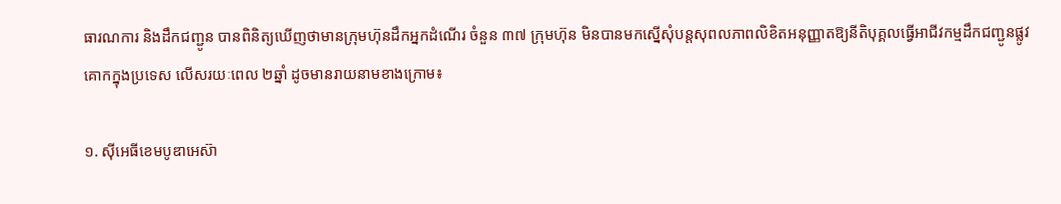ធារណការ និងដឹកជញ្ជូន បានពិនិត្យឃើញថាមានក្រុមហ៊ុនដឹកអ្នកដំណើរ ចំនួន ៣៧ ក្រុមហ៊ុន មិនបានមកស្នើសុំបន្តសុពលភាពលិខិតអនុញ្ញាតឱ្យនីតិបុគ្គលធ្វើអាជីវកម្មដឹកជញ្ជូនផ្លូវគោកក្នុងប្រទេស លើសរយៈពេល ២ឆ្នាំ ដូចមានរាយនាមខាងក្រោម៖

១. ស៊ីអេធីខេមបូឌាអេស៊ា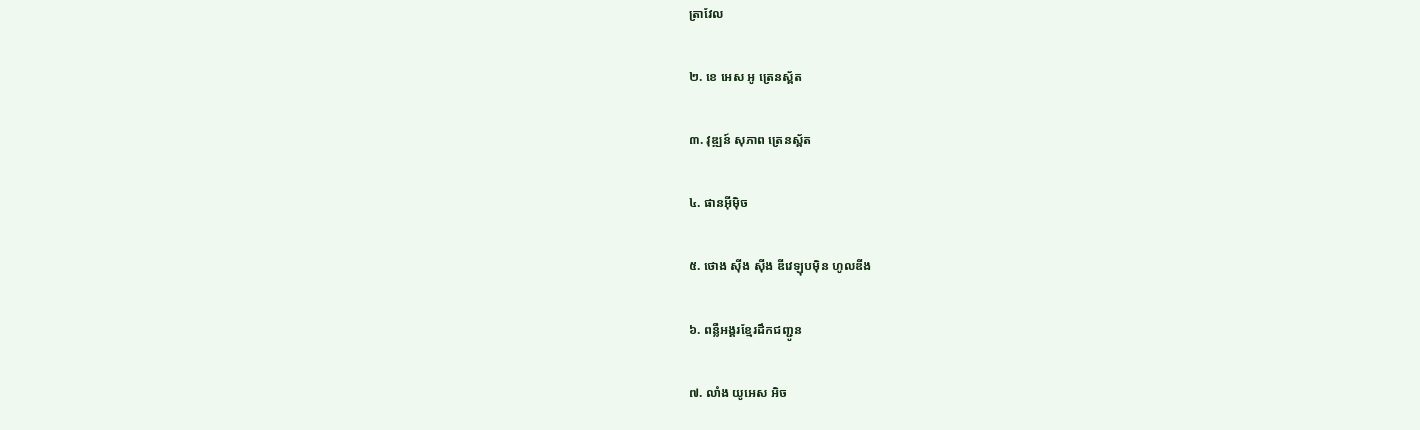ត្រាវែល

២. ខេ អេស អូ ត្រេនស្ព័ត

៣. វុឌ្ឍន៍ សុភាព ត្រេនស្ព័ត

៤. ផានអុីមុិច

៥. ថោង ស៊ីង ស៊ីង ឌីវេឡុបម៉ិន ហូលឌីង

៦. ពន្លឺអង្គរខ្មែរដឹកជញ្ជូន

៧. លាំង យូអេស អិច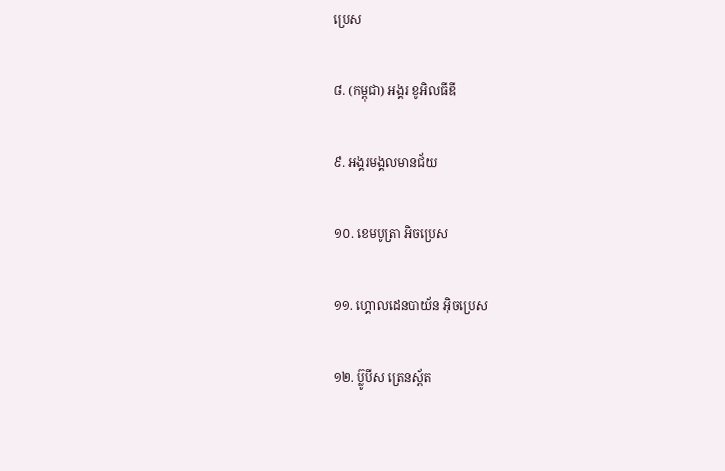ប្រេស

៨. (កម្ពុជា) អង្គរ ខូអិលធីឌី

៩. អង្គរមង្គលមានជ័យ

១០. ខេមបូត្រា អិចប្រេស

១១. ហ្គោលដេនបាយ័ន អ៊ិចប្រេស

១២. ប្ល៊ូបីស ត្រេនស្ព័ត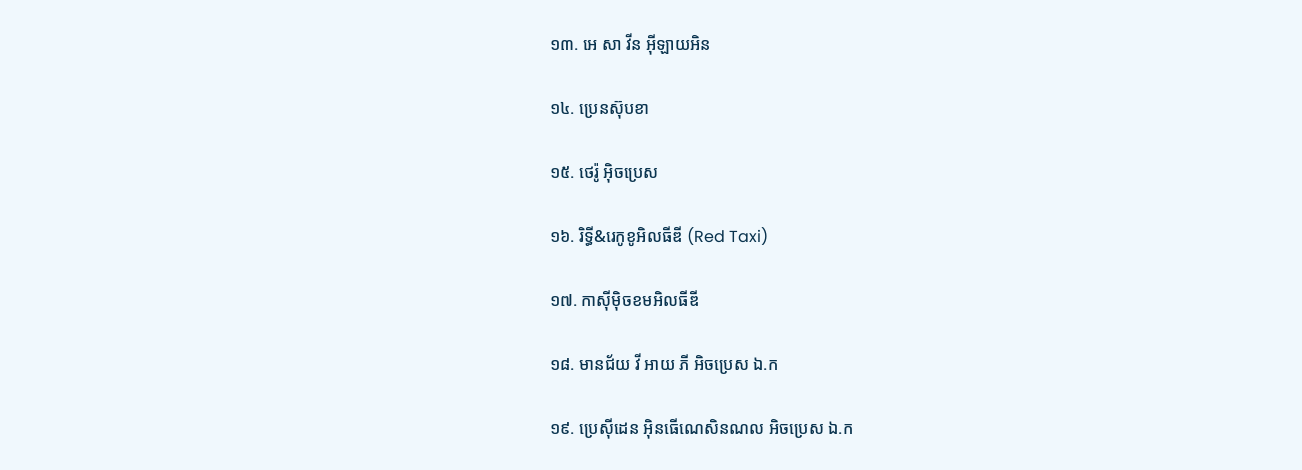១៣. អេ សា វីន អ៊ីឡាយអិន

១៤. ប្រេនស៊ុបខា

១៥. ថេរ៉ូ អ៊ិចប្រេស

១៦. រិទ្ធី&រេកូខូអិលធីឌី (Red Taxi)

១៧. កាស៊ីម៉ិចខមអិលធីឌី

១៨. មានជ័យ វី អាយ ភី អិចប្រេស ឯ.ក

១៩. ប្រេស៊ីដេន អ៊ិនធើណេសិនណល អិចប្រេស ឯ.ក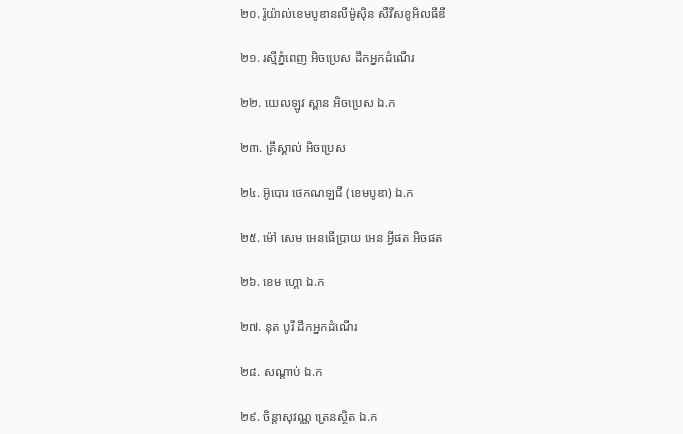២០. រ៉ូយ៉ាល់ខេមបូឌានលីម៉ូស៊ិន សឺវីសខូអិលធីឌី

២១. រស្មីភ្នំពេញ អិចប្រេស ដឹកអ្នកដំណើរ

២២. យេលឡូវ ស្ពាន អិចប្រេស ឯ.ក

២៣. គ្រឹស្គាល់ អិចប្រេស

២៤. អ៊ូបោរ ថេកណឡជី (ខេមបូឌា) ឯ.ក

២៥. ម៉ៅ សេម អេនធើប្រាយ អេន អ្វីផត អិចផត

២៦. ខេម ហ្គោ ឯ.ក

២៧. នុត បូរី ដឹកអ្នកដំណើរ

២៨. សណ្តាប់ ឯ.ក

២៩. ចិន្តាសុវណ្ណ ត្រេនស្ថិត ឯ.ក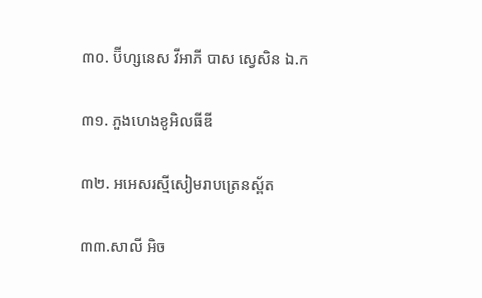៣០. ប៊ីហ្សនេស វីអាភី បាស ស្វេសិន ឯ.ក

៣១. ភួងហេងខូអិលធីឌី

៣២. អអេសរស្មីសៀមរាបត្រេនស្ព័ត

៣៣.សាលី អិច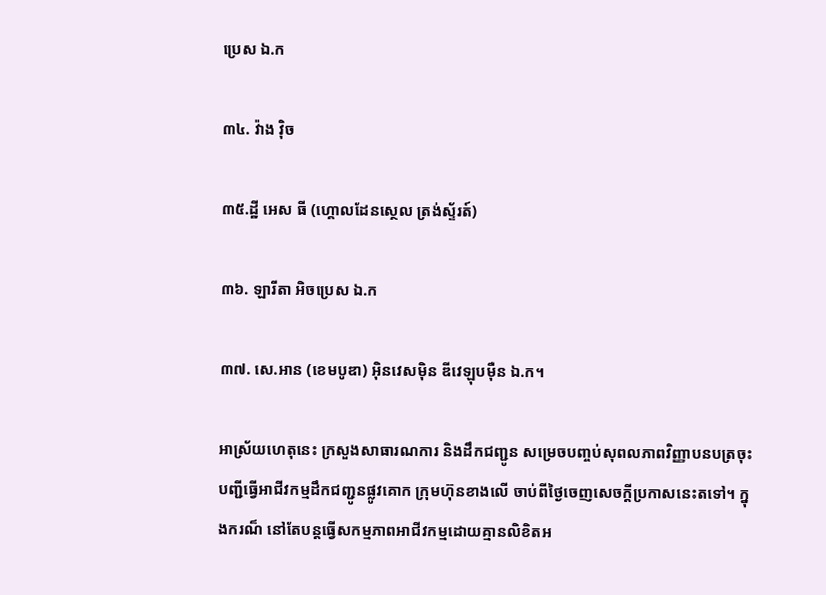ប្រេស ឯ.ក

៣៤. វ៉ាង វ៉ិច

៣៥.ដ្ឋី អេស ធី (ហ្គោលដែនស្ថេល ត្រង់ស្ទ័រត៍)

៣៦. ឡារីតា អិចប្រេស ឯ.ក

៣៧. សេ.អាន (ខេមបូឌា) អ៊ិនវេសម៉ិន ឌីវេឡុបម៉ឺន ឯ.ក។

អាស្រ័យហេតុនេះ ក្រសួងសាធារណការ និងដឹកជញ្ជូន សម្រេចបញ្ចប់សុពលភាពវិញ្ញាបនបត្រចុះ បញ្ជីធ្វើអាជីវកម្មដឹកជញ្ជូនផ្លូវគោក ក្រុមហ៊ុនខាងលើ ចាប់ពីថ្ងៃចេញសេចក្តីប្រកាសនេះតទៅ។ ក្នុងករណ៏ នៅតែបន្តធ្វើសកម្មភាពអាជីវកម្មដោយគ្មានលិខិតអ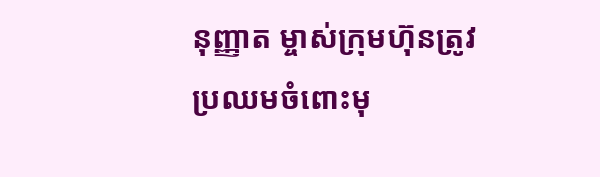នុញ្ញាត ម្ចាស់ក្រុមហ៊ុនត្រូវប្រឈមចំពោះមុ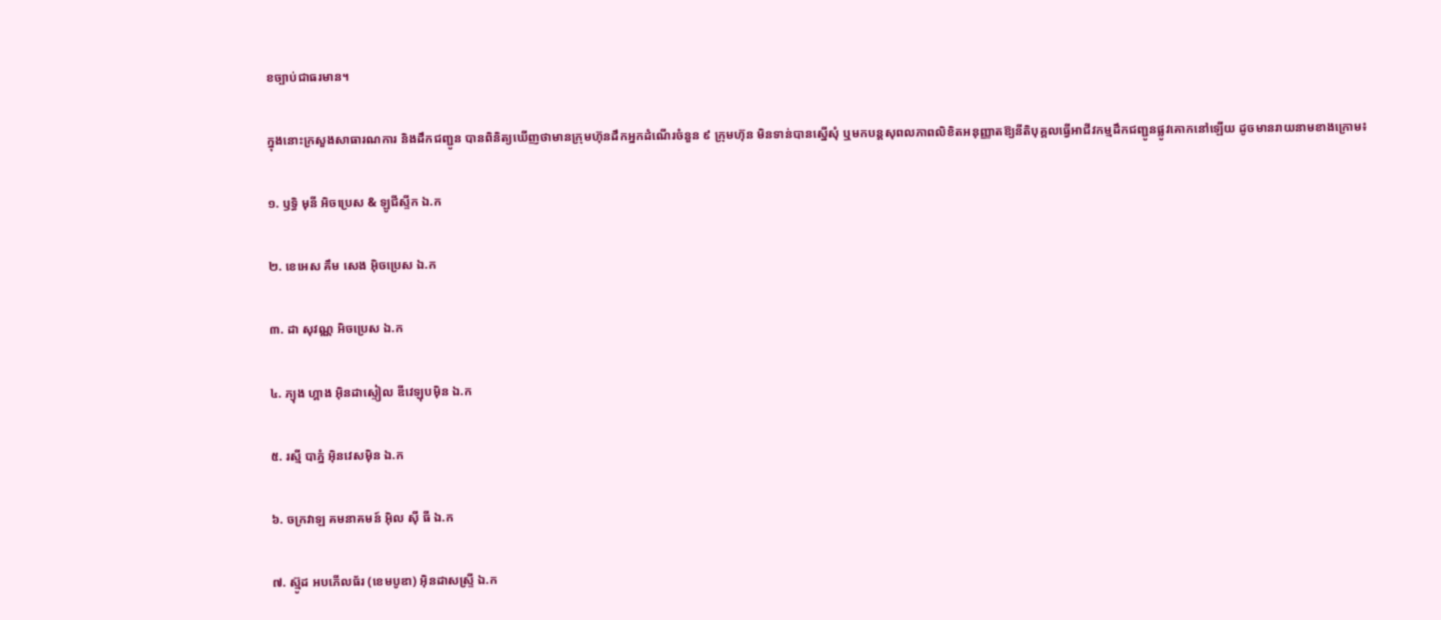ខច្បាប់ជាធរមាន។

ក្នុងនោះក្រសួងសាធារណការ និងដឹកជញ្ជូន បានពិនិត្យឃើញថាមានក្រុមហ៊ុនដឹកអ្នកដំណើរចំនួន ៩ ក្រុមហ៊ុន មិនទាន់បានស្នើសុំ ឬមកបន្តសុពលភាពលិខិតអនុញ្ញាតឱ្យនីតិបុគ្គលធ្វើអាជីវកម្មដឹកជញ្ជូនផ្លូវគោកនៅឡើយ ដូចមានរាយនាមខាងក្រោម៖

១. ឫទ្ធិ មុនី អិចប្រេស & ឡូជីស្ទីក ឯ.ក

២. ខេអេស គឹម សេង អ៊ិចប្រេស ឯ.ក

៣. ដា សុវណ្ណ អិចប្រេស ឯ.ក

៤. ភ្យុង ហ្គាង អ៊ិនដាស្ទៀល ឌីវេឡុបម៉ិន ឯ.ក

៥. រស្មី បាភ្នំ អ៊ិនវេសម៉ិន ឯ.ក

៦. ចក្រវាឡ គមនាគមន៍ អុិល ស៊ី ធី ឯ.ក

៧. ស៊្មូដ អបភើលធ័រ (ខេមបូឌា) អ៊ិនដាសស្ទ្រី ឯ.ក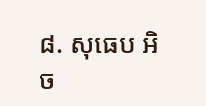៨. សុធេប អិច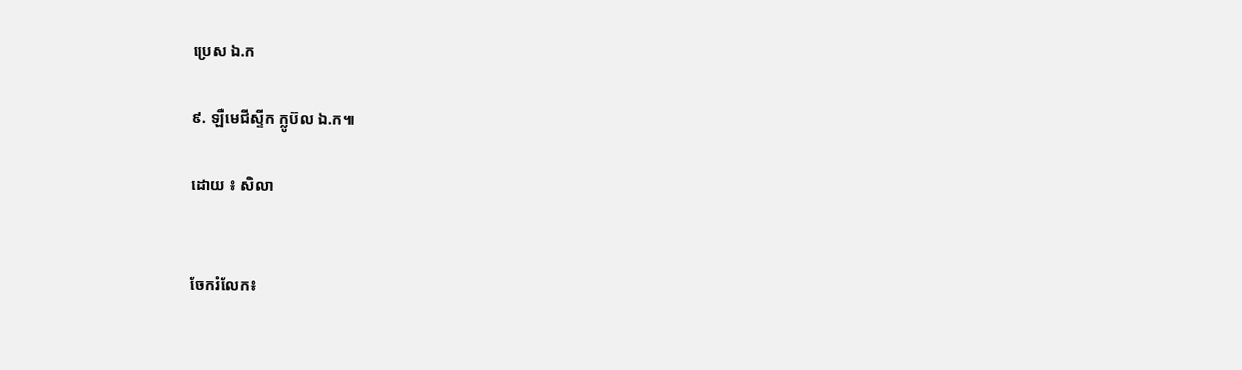ប្រេស ឯ.ក

៩. ឡឺមេជីស្ទីក ក្លូប៊ល ឯ.ក៕

ដោយ ៖ សិលា


ចែករំលែក៖